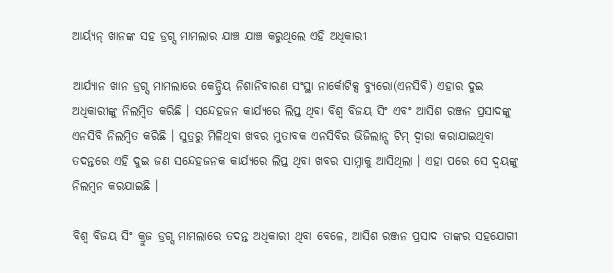ଆର୍ୟ୍ୟନ୍ ଖାନଙ୍କ ସହ ଡ୍ରଗ୍ସ ମାମଲାର ଯାଞ୍ଚ ଯାଞ୍ଚ କରୁଥିଲେ ଏହି ଅଧିକାରୀ

ଆର୍ଯ୍ୟାନ ଖାନ ଡ୍ରଗ୍ସ ମାମଲାରେ କେନ୍ଦ୍ରିୟ ନିଶାନିବାରଣ ସଂସ୍ଥା ନାର୍କୋଟିକ୍ସ ବ୍ୟୁରୋ(ଏନସିବି) ଏହାର ଦୁଇ ଅଧିକାରୀଙ୍କୁ ନିଲମ୍ବିତ କରିଛି । ସନ୍ଦେହଜନ କାର୍ଯ୍ୟରେ ଲିପ୍ତ ଥିବା ବିଶ୍ୱ ବିଜୟ ସିଂ ଏବଂ ଆସିଶ ରଞ୍ଜନ ପ୍ରସାଦଙ୍କୁ ଏନସିବି ନିଲମ୍ବିତ କରିଛି । ସୁତ୍ରରୁ ମିଳିଥିବା ଖବର ମୁତାବକ ଏନସିବିର ଭିଜିଲାନ୍ସ ଟିମ୍ ଦ୍ୱାରା କରାଯାଇଥିବା ତଦନ୍ତରେ ଏହି ଦୁଇ ଜଣ ସନ୍ଦେହଜନକ କାର୍ଯ୍ୟରେ ଲିପ୍ତ ଥିବା ଖବର ସାମ୍ନାକୁ ଆସିଥିଲା । ଏହା ପରେ ସେ ଦ୍ୱୟଙ୍କୁ ନିଲମ୍ବନ କରଯାଇଛି ।

ବିଶ୍ୱ ବିଜୟ ସିଂ କ୍ରୁଜ ଡ୍ରଗ୍ସ ମାମଲାରେ ତଦନ୍ତ ଅଧିକାରୀ ଥିବା ବେଳେ, ଆସିଶ ରଞ୍ଜନ ପ୍ରସାଦ ତାଙ୍କର ସହଯୋଗୀ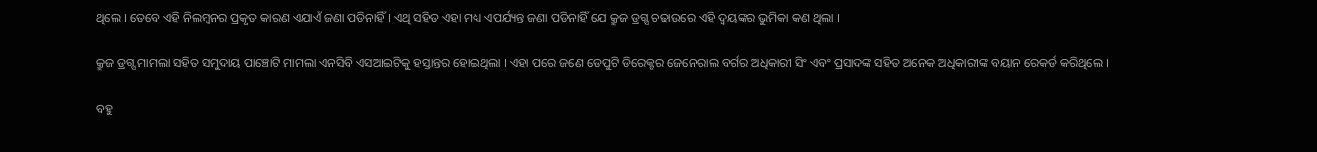ଥିଲେ । ତେବେ ଏହି ନିଲମ୍ବନର ପ୍ରକୃତ କାରଣ ଏଯାଏଁ ଜଣା ପଡିନାହିଁ । ଏଥି ସହିତ ଏହା ମଧ୍ୟ ଏପର୍ଯ୍ୟନ୍ତ ଜଣା ପଡିନାହିଁ ଯେ କ୍ରୁଜ ଡ୍ରଗ୍ସ ଚଢାଉରେ ଏହି ଦ୍ୱୟଙ୍କର ଭୁମିକା କଣ ଥିଲା ।

କ୍ରୁଜ ଡ୍ରଗ୍ସ ମାମଲା ସହିତ ସମୁଦାୟ ପାଞ୍ଚୋଟି ମାମଲା ଏନସିବି ଏସଆଇଟିକୁ ହସ୍ତାନ୍ତର ହୋଇଥିଲା । ଏହା ପରେ ଜଣେ ଡେପୁଟି ଡିରେକ୍ଟର ଜେନେରାଲ ବର୍ଗର ଅଧିକାରୀ ସିଂ ଏବଂ ପ୍ରସାଦଙ୍କ ସହିତ ଅନେକ ଅଧିକାରୀଙ୍କ ବୟାନ ରେକର୍ଡ କରିଥିଲେ ।

ବହୁ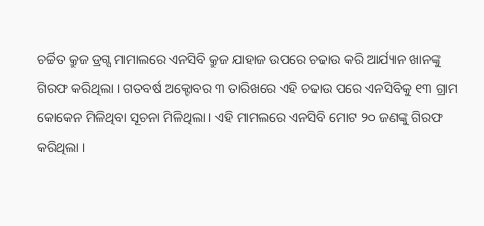ଚର୍ଚ୍ଚିତ କ୍ରୁଜ ଡ୍ରଗ୍ସ ମାମାଲରେ ଏନସିବି କ୍ରୁଜ ଯାହାଜ ଉପରେ ଚଢାଉ କରି ଆର୍ଯ୍ୟାନ ଖାନଙ୍କୁ ଗିରଫ କରିଥିଲା । ଗତବର୍ଷ ଅକ୍ଟୋବର ୩ ତାରିଖରେ ଏହି ଚଢାଉ ପରେ ଏନସିବିକୁ ୧୩ ଗ୍ରାମ କୋକେନ ମିଳିଥିବା ସୂଚନା ମିଳିଥିଲା । ଏହି ମାମଲରେ ଏନସିବି ମୋଟ ୨୦ ଜଣଙ୍କୁ ଗିରଫ କରିଥିଲା ।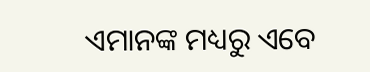ଏମାନଙ୍କ ମଧ୍ୟରୁ ଏବେ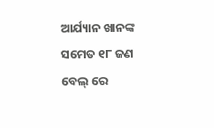ଆର୍ଯ୍ୟାନ ଖାନଙ୍କ ସମେତ ୧୮ ଜଣ ବେଲ୍ ରେ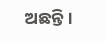ଅଛନ୍ତି।